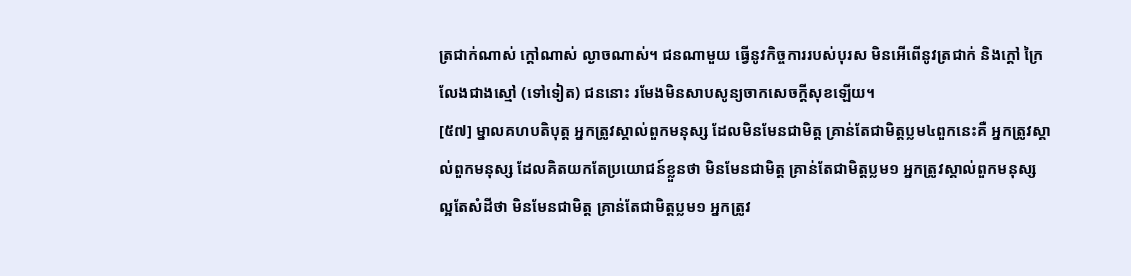ត្រជាក់ណាស់ ក្តៅណាស់ ល្ងាចណាស់។ ជនណាមួយ ធ្វើនូវកិច្ចការរបស់បុរស មិនអើពើនូវត្រជាក់ និងក្តៅ ក្រៃលែងជាងស្មៅ (ទៅទៀត) ជននោះ រមែងមិនសាបសូន្យចាកសេចក្តីសុខឡើយ។
[៥៧] ម្នាលគហបតិបុត្ត អ្នកត្រូវស្គាល់ពួកមនុស្ស ដែលមិនមែនជាមិត្ត គ្រាន់តែជាមិត្តប្លម៤ពួកនេះគឺ អ្នកត្រូវស្គាល់ពួកមនុស្ស ដែលគិតយកតែប្រយោជន៍ខ្លួនថា មិនមែនជាមិត្ត គ្រាន់តែជាមិត្តប្លម១ អ្នកត្រូវស្គាល់ពួកមនុស្ស ល្អតែសំដីថា មិនមែនជាមិត្ត គ្រាន់តែជាមិត្តប្លម១ អ្នកត្រូវ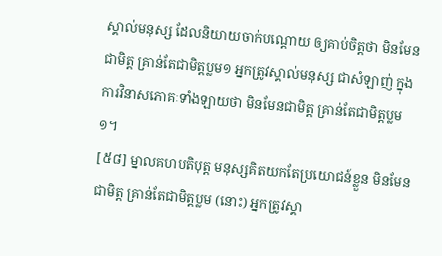ស្គាល់មនុស្ស ដែលនិយាយចាក់បណ្តោយ ឲ្យគាប់ចិត្តថា មិនមែនជាមិត្ត គ្រាន់តែជាមិត្តប្លម១ អ្នកត្រូវស្គាល់មនុស្ស ជាសំឡាញ់ ក្នុងការវិនាសភោគៈទាំងឡាយថា មិនមែនជាមិត្ត គ្រាន់តែជាមិត្តប្លម១។
[៥៨] ម្នាលគហបតិបុត្ត មនុស្សគិតយកតែប្រយោជន៍ខ្លួន មិនមែនជាមិត្ត គ្រាន់តែជាមិត្តប្លម (នោះ) អ្នកត្រូវស្គា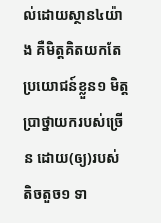ល់ដោយស្ថាន៤យ៉ាង គឺមិត្តគិតយកតែប្រយោជន៍ខ្លួន១ មិត្តប្រាថ្នាយករបស់ច្រើន ដោយ(ឲ្យ)របស់តិចតួច១ ទា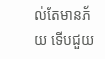ល់តែមានភ័យ ទើបជួយ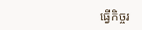ធ្វើកិច្ចរ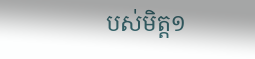បស់មិត្ត១